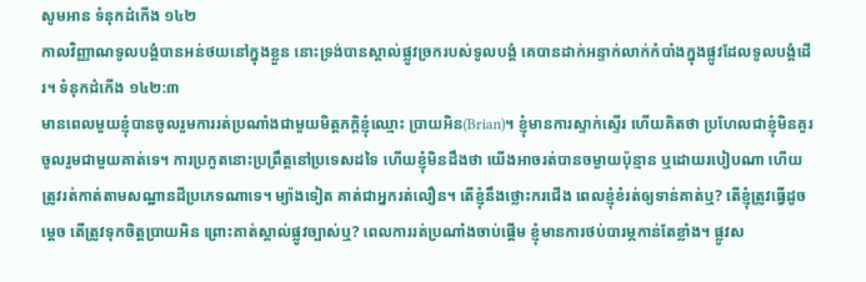សូមអាន ទំនុកដំកើង ១៤២
កាលវិញ្ញាណទូលបង្គំបានអន់ថយនៅក្នុងខ្លួន នោះទ្រង់បានស្គាល់ផ្លូវច្រករបស់ទូលបង្គំ គេបានដាក់អន្ទាក់លាក់កំបាំងក្នុងផ្លូវដែលទូលបង្គំដើរ។ ទំនុកដំកើង ១៤២:៣
មានពេលមួយខ្ញុំបានចូលរួមការរត់ប្រណាំងជាមួយមិត្តភក្តិខ្ញុំឈ្មោះ ប្រាយអិន(Brian)។ ខ្ញុំមានការស្ទាក់ស្ទើរ ហើយគិតថា ប្រហែលជាខ្ញុំមិនគួរចូលរួមជាមួយគាត់ទេ។ ការប្រកួតនោះប្រព្រឹត្តនៅប្រទេសដទៃ ហើយខ្ញុំមិនដឹងថា យើងអាចរត់បានចម្ងាយប៉ុន្មាន ឬដោយរបៀបណា ហើយត្រូវរត់កាត់តាមសណ្ឋានដីប្រភេទណាទេ។ ម្យ៉ាងទៀត គាត់ជាអ្នករត់លឿន។ តើខ្ញុំនឹងថ្លោះករជើង ពេលខ្ញុំខំរត់ឲ្យទាន់គាត់ឬ? តើខ្ញុំត្រូវធ្វើដូចម្តេច តើត្រូវទុកចិត្តប្រាយអិន ព្រោះគាត់ស្គាល់ផ្លូវច្បាស់ឬ? ពេលការរត់ប្រណាំងចាប់ផ្តើម ខ្ញុំមានការថប់បារម្ភកាន់តែខ្លាំង។ ផ្លូវស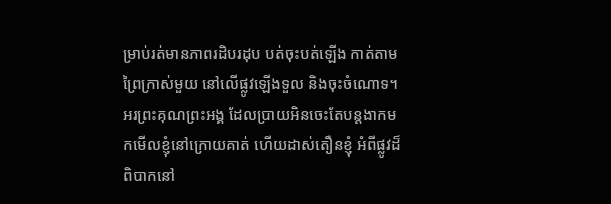ម្រាប់រត់មានភាពរដិបរដុប បត់ចុះបត់ឡើង កាត់តាមព្រៃក្រាស់មួយ នៅលើផ្លូវឡើងទួល និងចុះចំណោទ។ អរព្រះគុណព្រះអង្គ ដែលប្រាយអិនចេះតែបន្តងាកមកមើលខ្ញុំនៅក្រោយគាត់ ហើយដាស់តឿនខ្ញុំ អំពីផ្លូវដ៏ពិបាកនៅ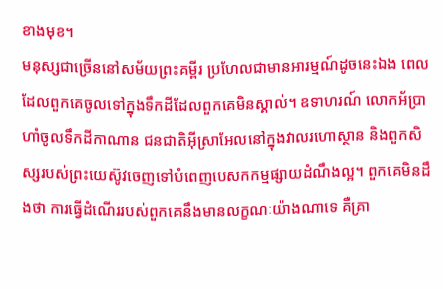ខាងមុខ។
មនុស្សជាច្រើននៅសម័យព្រះគម្ពីរ ប្រហែលជាមានអារម្មណ៍ដូចនេះឯង ពេលដែលពួកគេចូលទៅក្នុងទឹកដីដែលពួកគេមិនស្គាល់។ ឧទាហរណ៍ លោកអ័ប្រាហាំចូលទឹកដីកាណាន ជនជាតិអ៊ីស្រាអែលនៅក្នុងវាលរហោស្ថាន និងពួកសិស្សរបស់ព្រះយេស៊ូវចេញទៅបំពេញបេសកកម្មផ្សាយដំណឹងល្អ។ ពួកគេមិនដឹងថា ការធ្វើដំណើររបស់ពួកគេនឹងមានលក្ខណៈយ៉ាងណាទេ គឺគ្រា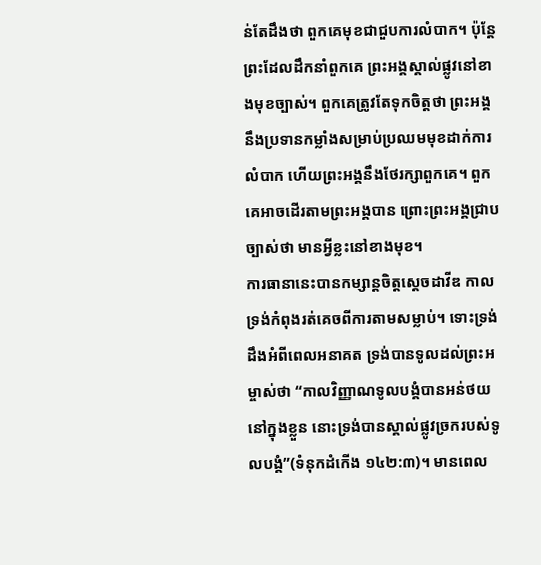ន់តែដឹងថា ពួកគេមុខជាជួបការលំបាក។ ប៉ុន្តែ ព្រះដែលដឹកនាំពួកគេ ព្រះអង្គស្គាល់ផ្លូវនៅខាងមុខច្បាស់។ ពួកគេត្រូវតែទុកចិត្តថា ព្រះអង្គនឹងប្រទានកម្លាំងសម្រាប់ប្រឈមមុខដាក់ការលំបាក ហើយព្រះអង្គនឹងថែរក្សាពួកគេ។ ពួកគេអាចដើរតាមព្រះអង្គបាន ព្រោះព្រះអង្គជ្រាបច្បាស់ថា មានអ្វីខ្លះនៅខាងមុខ។
ការធានានេះបានកម្សាន្តចិត្តស្តេចដាវីឌ កាលទ្រង់កំពុងរត់គេចពីការតាមសម្លាប់។ ទោះទ្រង់ដឹងអំពីពេលអនាគត ទ្រង់បានទូលដល់ព្រះអម្ចាស់ថា “កាលវិញ្ញាណទូលបង្គំបានអន់ថយនៅក្នុងខ្លួន នោះទ្រង់បានស្គាល់ផ្លូវច្រករបស់ទូលបង្គំ”(ទំនុកដំកើង ១៤២:៣)។ មានពេល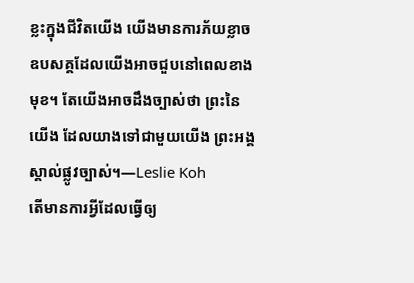ខ្លះក្នុងជីវិតយើង យើងមានការភ័យខ្លាចឧបសគ្គដែលយើងអាចជួបនៅពេលខាងមុខ។ តែយើងអាចដឹងច្បាស់ថា ព្រះនៃយើង ដែលយាងទៅជាមួយយើង ព្រះអង្គស្គាល់ផ្លូវច្បាស់។—Leslie Koh
តើមានការអ្វីដែលធ្វើឲ្យ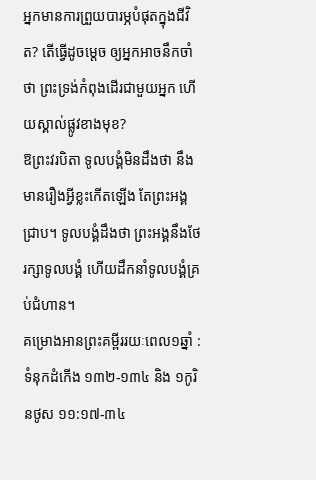អ្នកមានការព្រួយបារម្ភបំផុតក្នុងជីវិត? តើធ្វើដូចម្តេច ឲ្យអ្នកអាចនឹកចាំថា ព្រះទ្រង់កំពុងដើរជាមួយអ្នក ហើយស្គាល់ផ្លូវខាងមុខ?
ឱព្រះវរបិតា ទូលបង្គំមិនដឹងថា នឹងមានរឿងអ្វីខ្លះកើតឡើង តែព្រះអង្គជ្រាប។ ទូលបង្គំដឹងថា ព្រះអង្គនឹងថែរក្សាទូលបង្គំ ហើយដឹកនាំទូលបង្គំគ្រប់ជំហាន។
គម្រោងអានព្រះគម្ពីររយៈពេល១ឆ្នាំ : ទំនុកដំកើង ១៣២-១៣៤ និង ១កូរិនថូស ១១:១៧-៣៤